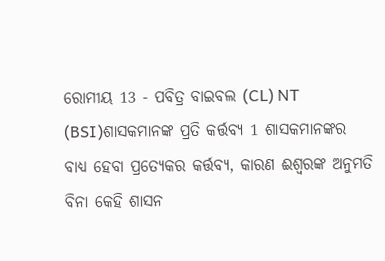ରୋମୀୟ 13 - ପବିତ୍ର ବାଇବଲ (CL) NT (BSI)ଶାସକମାନଙ୍କ ପ୍ରତି କର୍ତ୍ତବ୍ୟ 1 ଶାସକମାନଙ୍କର ବାଧ୍ୟ ହେବା ପ୍ରତ୍ୟେକର କର୍ତ୍ତବ୍ୟ, କାରଣ ଈଶ୍ୱରଙ୍କ ଅନୁମତି ବିନା କେହି ଶାସନ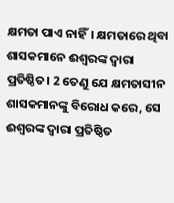କ୍ଷମତା ପାଏ ନାହିଁ। କ୍ଷମତାରେ ଥିବା ଶାସକମାନେ ଈଶ୍ୱରଙ୍କ ଦ୍ୱାରା ପ୍ରତିଷ୍ଠିତ। 2 ତେଣୁ ଯେ କ୍ଷମତାସୀନ ଶାସକମାନଙ୍କୁ ବିରୋଧ କରେ, ସେ ଈଶ୍ୱରଙ୍କ ଦ୍ୱାରା ପ୍ରତିଷ୍ଠିତ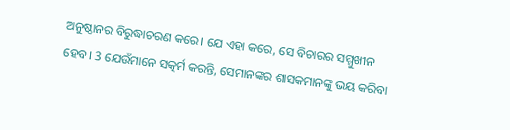ଅନୁଷ୍ଠାନର ବିରୁଦ୍ଧାଚରଣ କରେ। ଯେ ଏହା କରେ, ସେ ବିଚାରର ସମ୍ମୁଖୀନ ହେବ। 3 ଯେଉଁମାନେ ସତ୍କର୍ମ କରନ୍ତି, ସେମାନଙ୍କର ଶାସକମାନଙ୍କୁ ଭୟ କରିବା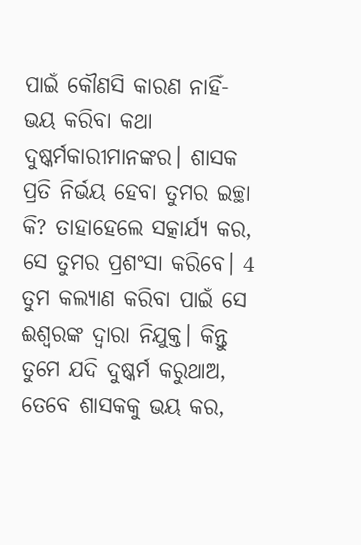ପାଇଁ କୌଣସି କାରଣ ନାହିଁ- ଭୟ କରିବା କଥା ଦୁଷ୍କର୍ମକାରୀମାନଙ୍କର। ଶାସକ ପ୍ରତି ନିର୍ଭୟ ହେବା ତୁମର ଇଚ୍ଛା କି? ତାହାହେଲେ ସତ୍କାର୍ଯ୍ୟ କର, ସେ ତୁମର ପ୍ରଶଂସା କରିବେ। 4 ତୁମ କଲ୍ୟାଣ କରିବା ପାଇଁ ସେ ଈଶ୍ୱରଙ୍କ ଦ୍ୱାରା ନିଯୁକ୍ତ। କିନ୍ତୁ ତୁମେ ଯଦି ଦୁଷ୍କର୍ମ କରୁଥାଅ, ତେବେ ଶାସକକୁ ଭୟ କର,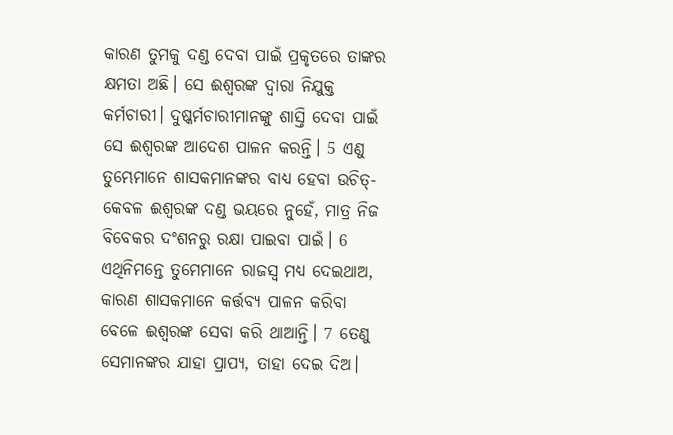କାରଣ ତୁମକୁ ଦଣ୍ଡ ଦେବା ପାଇଁ ପ୍ରକୃତରେ ତାଙ୍କର କ୍ଷମତା ଅଛି। ସେ ଈଶ୍ୱରଙ୍କ ଦ୍ୱାରା ନିଯୁକ୍ତ କର୍ମଚାରୀ। ଦୁଷ୍କର୍ମଚାରୀମାନଙ୍କୁ ଶାସ୍ତି ଦେବା ପାଇଁ ସେ ଈଶ୍ୱରଙ୍କ ଆଦେଶ ପାଳନ କରନ୍ତି। 5 ଏଣୁ ତୁମ୍ଭେମାନେ ଶାସକମାନଙ୍କର ବାଧ୍ୟ ହେବା ଉଚିତ୍- କେବଳ ଈଶ୍ୱରଙ୍କ ଦଣ୍ଡ ଭୟରେ ନୁହେଁ, ମାତ୍ର ନିଜ ବିବେକର ଦଂଶନରୁ ରକ୍ଷା ପାଇବା ପାଇଁ। 6 ଏଥିନିମନ୍ତେ ତୁମେମାନେ ରାଜସ୍ୱ ମଧ୍ୟ ଦେଇଥାଅ, କାରଣ ଶାସକମାନେ କର୍ତ୍ତବ୍ୟ ପାଳନ କରିବା ବେଳେ ଈଶ୍ୱରଙ୍କ ସେବା କରି ଥାଆନ୍ତି। 7 ତେଣୁ ସେମାନଙ୍କର ଯାହା ପ୍ରାପ୍ୟ, ତାହା ଦେଇ ଦିଅ।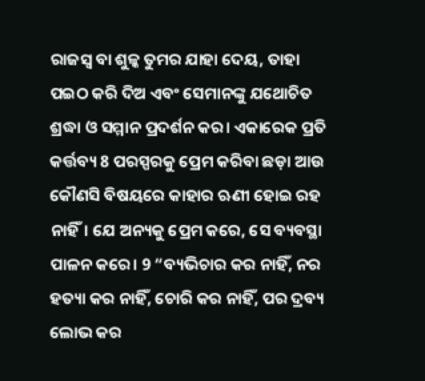ରାଜସ୍ୱ ବା ଶୁଳ୍କ ତୁମର ଯାହା ଦେୟ, ତାହା ପଇଠ କରି ଦିଅ ଏବଂ ସେମାନଙ୍କୁ ଯଥୋଚିତ ଶ୍ରଦ୍ଧା ଓ ସମ୍ମାନ ପ୍ରଦର୍ଶନ କର। ଏକାରେକ ପ୍ରତି କର୍ତ୍ତବ୍ୟ 8 ପରସ୍ପରକୁ ପ୍ରେମ କରିବା ଛଡ଼ା ଆଉ କୌଣସି ବିଷୟରେ କାହାର ଋଣୀ ହୋଇ ରହ ନାହିଁ। ଯେ ଅନ୍ୟକୁ ପ୍ରେମ କରେ, ସେ ବ୍ୟବସ୍ଥା ପାଳନ କରେ। 9 “ବ୍ୟଭିଚାର କର ନାହିଁ, ନର ହତ୍ୟା କର ନାହିଁ, ଚୋରି କର ନାହିଁ, ପର ଦ୍ରବ୍ୟ ଲୋଭ କର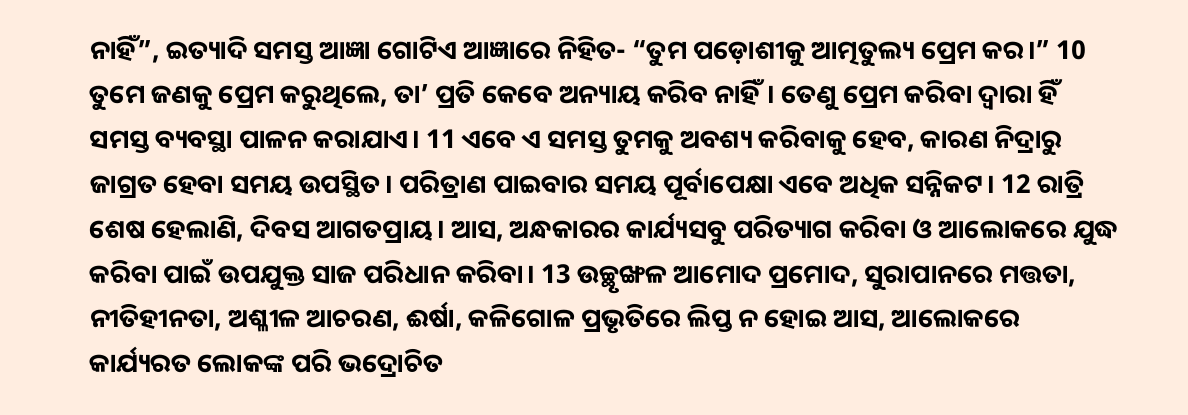ନାହିଁ”, ଇତ୍ୟାଦି ସମସ୍ତ ଆଜ୍ଞା ଗୋଟିଏ ଆଜ୍ଞାରେ ନିହିତ- “ତୁମ ପଡ଼ୋଶୀକୁ ଆତ୍ମତୁଲ୍ୟ ପ୍ରେମ କର।” 10 ତୁମେ ଜଣକୁ ପ୍ରେମ କରୁଥିଲେ, ତା’ ପ୍ରତି କେବେ ଅନ୍ୟାୟ କରିବ ନାହିଁ। ତେଣୁ ପ୍ରେମ କରିବା ଦ୍ୱାରା ହିଁ ସମସ୍ତ ବ୍ୟବସ୍ଥା ପାଳନ କରାଯାଏ। 11 ଏବେ ଏ ସମସ୍ତ ତୁମକୁ ଅବଶ୍ୟ କରିବାକୁ ହେବ, କାରଣ ନିଦ୍ରାରୁ ଜାଗ୍ରତ ହେବା ସମୟ ଉପସ୍ଥିତ। ପରିତ୍ରାଣ ପାଇବାର ସମୟ ପୂର୍ବାପେକ୍ଷା ଏବେ ଅଧିକ ସନ୍ନିକଟ। 12 ରାତ୍ରି ଶେଷ ହେଲାଣି, ଦିବସ ଆଗତପ୍ରାୟ। ଆସ, ଅନ୍ଧକାରର କାର୍ଯ୍ୟସବୁ ପରିତ୍ୟାଗ କରିବା ଓ ଆଲୋକରେ ଯୁଦ୍ଧ କରିବା ପାଇଁ ଉପଯୁକ୍ତ ସାଜ ପରିଧାନ କରିବା। 13 ଉଚ୍ଛୃଙ୍ଖଳ ଆମୋଦ ପ୍ରମୋଦ, ସୁରାପାନରେ ମତ୍ତତା, ନୀତିହୀନତା, ଅଶ୍ଳୀଳ ଆଚରଣ, ଈର୍ଷା, କଳିଗୋଳ ପ୍ରଭୃତିରେ ଲିପ୍ତ ନ ହୋଇ ଆସ, ଆଲୋକରେ କାର୍ଯ୍ୟରତ ଲୋକଙ୍କ ପରି ଭଦ୍ରୋଚିତ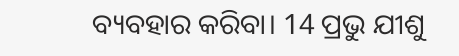ବ୍ୟବହାର କରିବା। 14 ପ୍ରଭୁ ଯୀଶୁ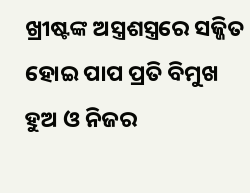ଖ୍ରୀଷ୍ଟଙ୍କ ଅସ୍ତ୍ରଶସ୍ତ୍ରରେ ସଜ୍ଜିତ ହୋଇ ପାପ ପ୍ରତି ବିମୁଖ ହୁଅ ଓ ନିଜର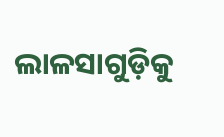ଲାଳସାଗୁଡ଼ିକୁ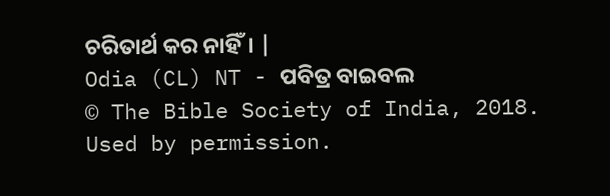ଚରିତାର୍ଥ କର ନାହିଁ। |
Odia (CL) NT - ପବିତ୍ର ବାଇବଲ
© The Bible Society of India, 2018.
Used by permission.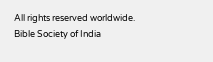All rights reserved worldwide.
Bible Society of India